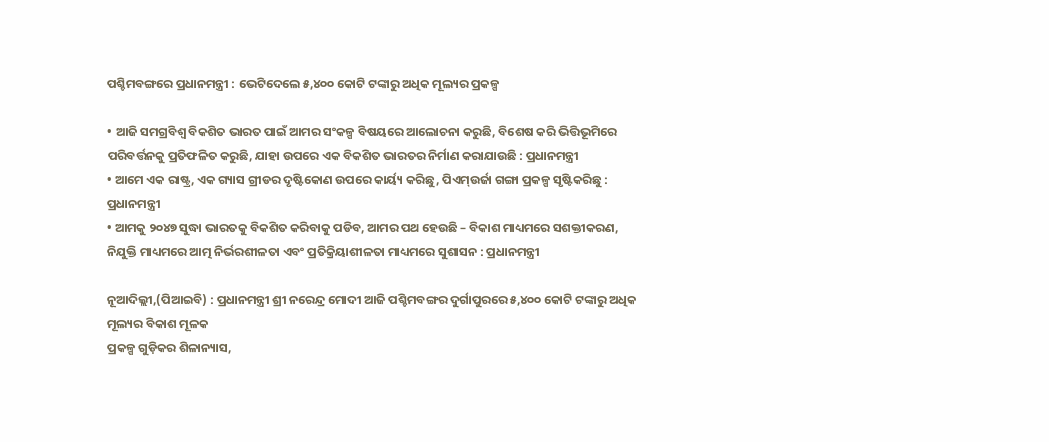ପଶ୍ଚିମବଙ୍ଗରେ ପ୍ରଧାନମନ୍ତ୍ରୀ : ଭେଟିଦେଲେ ୫,୪୦୦ କୋଟି ଟଙ୍କାରୁ ଅଧିକ ମୂଲ୍ୟର ପ୍ରକଳ୍ପ

• ଆଜି ସମଗ୍ରବିଶ୍ୱ ବିକଶିତ ଭାରତ ପାଇଁ ଆମର ସଂକଳ୍ପ ବିଷୟରେ ଆଲୋଚନା କରୁଛି, ବିଶେଷ କରି ଭିତ୍ତିଭୂମିରେ ପରିବର୍ତ୍ତନକୁ ପ୍ରତିଫଳିତ କରୁଛି, ଯାହା ଉପରେ ଏକ ବିକଶିତ ଭାରତର ନିର୍ମାଣ କରାଯାଉଛି : ପ୍ରଧାନମନ୍ତ୍ରୀ
• ଆମେ ଏକ ରାଷ୍ଟ୍ର, ଏକ ଗ୍ୟାସ ଗ୍ରୀଡର ଦୃଷ୍ଟିକୋଣ ଉପରେ କାର୍ୟ୍ୟ କରିଛୁ, ପିଏମ୍ଉର୍ଜା ଗଙ୍ଗା ପ୍ରକଳ୍ପ ସୃଷ୍ଟିକରିଛୁ : ପ୍ରଧାନମନ୍ତ୍ରୀ
• ଆମକୁ ୨୦୪୭ ସୁଦ୍ଧା ଭାରତକୁ ବିକଶିତ କରିବାକୁ ପଡିବ, ଆମର ପଥ ହେଉଛି – ବିକାଶ ମାଧ୍ୟମରେ ସଶକ୍ତୀକରଣ, ନିଯୁକ୍ତି ମାଧ୍ୟମରେ ଆତ୍ମ ନିର୍ଭରଶୀଳତା ଏବଂ ପ୍ରତିକ୍ରିୟାଶୀଳତା ମାଧ୍ୟମରେ ସୁଶାସନ : ପ୍ରଧାନମନ୍ତ୍ରୀ

ନୂଆଦିଲ୍ଲୀ,(ପିଆଇବି) : ପ୍ରଧାନମନ୍ତ୍ରୀ ଶ୍ରୀ ନରେନ୍ଦ୍ର ମୋଦୀ ଆଜି ପଶ୍ଚିମବଙ୍ଗର ଦୁର୍ଗାପୁରରେ ୫,୪୦୦ କୋଟି ଟଙ୍କାରୁ ଅଧିକ ମୂଲ୍ୟର ବିକାଶ ମୂଳକ
ପ୍ରକଳ୍ପ ଗୁଡ଼ିକର ଶିଳାନ୍ୟାସ,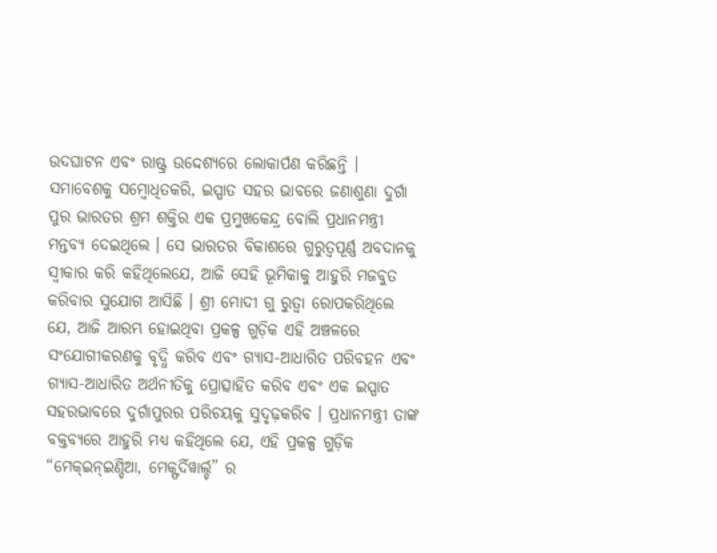ଉଦଘାଟନ ଏବଂ ରାଷ୍ଟ୍ର ଉଦ୍ଦେଶ୍ୟରେ ଲୋକାର୍ପଣ କରିଛନ୍ତି । ସମାବେଶକୁ ସମ୍ବୋଧିତକରି, ଇସ୍ପାତ ସହର ଭାବରେ ଜଣାଶୁଣା ଦୁର୍ଗା ପୁର ଭାରତର ଶ୍ରମ ଶକ୍ତିର ଏକ ପ୍ରମୁଖକେନ୍ଦ୍ର ବୋଲି ପ୍ରଧାନମନ୍ତ୍ରୀ ମନ୍ତବ୍ୟ ଦେଇଥିଲେ । ସେ ଭାରତର ବିକାଶରେ ଗୁରୁତ୍ୱପୂର୍ଣ୍ଣ ଅବଦାନକୁ ସ୍ୱୀକାର କରି କହିଥିଲେଯେ, ଆଜି ସେହି ଭୂମିକାକୁ ଆହୁରି ମଜବୁତ କରିବାର ସୁଯୋଗ ଆସିଛି । ଶ୍ରୀ ମୋଦୀ ଗୁ ରୁତ୍ୱା ରୋପକରିଥିଲେ ଯେ, ଆଜି ଆରମ୍ଭ ହୋଇଥିବା ପ୍ରକଳ୍ପ ଗୁଡ଼ିକ ଏହି ଅଞ୍ଚଳରେ ସଂଯୋଗୀକରଣକୁ ବୃଦ୍ଧି କରିବ ଏବଂ ଗ୍ୟାସ-ଆଧାରିତ ପରିବହନ ଏବଂ ଗ୍ୟାସ-ଆଧାରିତ ଅର୍ଥନୀତିକୁ ପ୍ରୋତ୍ସାହିତ କରିବ ଏବଂ ଏକ ଇସ୍ପାତ ସହରଭାବରେ ଦୁର୍ଗାପୁରର ପରିଚୟକୁ ସୁଦୃଢ଼କରିବ । ପ୍ରଧାନମନ୍ତ୍ରୀ ତାଙ୍କ ବକ୍ତବ୍ୟରେ ଆହୁରି ମଧ୍ୟ କହିଥିଲେ ଯେ, ଏହି ପ୍ରକଳ୍ପ ଗୁଡ଼ିକ “ମେକ୍ଇନ୍ଇଣ୍ଡିଆ, ମେକ୍ଫର୍ଦିୱାର୍ଲ୍ଡ” ର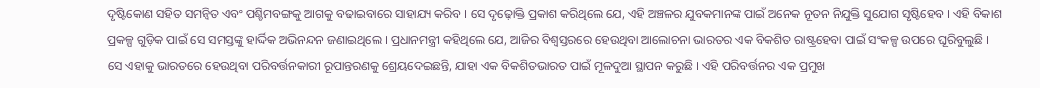ଦୃଷ୍ଟିକୋଣ ସହିତ ସମନ୍ୱିତ ଏବଂ ପଶ୍ଚିମବଙ୍ଗକୁ ଆଗକୁ ବଢାଇବାରେ ସାହାଯ୍ୟ କରିବ । ସେ ଦୃଢ଼ୋକ୍ତି ପ୍ରକାଶ କରିଥିଲେ ଯେ, ଏହି ଅଞ୍ଚଳର ଯୁବକମାନଙ୍କ ପାଇଁ ଅନେକ ନୂତନ ନିଯୁକ୍ତି ସୁଯୋଗ ସୃଷ୍ଟିହେବ । ଏହି ବିକାଶ ପ୍ରକଳ୍ପ ଗୁଡ଼ିକ ପାଇଁ ସେ ସମସ୍ତଙ୍କୁ ହାର୍ଦ୍ଦିକ ଅଭିନନ୍ଦନ ଜଣାଇଥିଲେ । ପ୍ରଧାନମନ୍ତ୍ରୀ କହିଥିଲେ ଯେ, ଆଜିର ବିଶ୍ୱସ୍ତରରେ ହେଉଥିବା ଆଲୋଚନା ଭାରତର ଏକ ବିକଶିତ ରାଷ୍ଟ୍ରହେବା ପାଇଁ ସଂକଳ୍ପ ଉପରେ ଘୂରିବୁଲୁଛି । ସେ ଏହାକୁ ଭାରତରେ ହେଉଥିବା ପରିବର୍ତ୍ତନକାରୀ ରୂପାନ୍ତରଣକୁ ଶ୍ରେୟଦେଇଛନ୍ତି, ଯାହା ଏକ ବିକଶିତଭାରତ ପାଇଁ ମୂଳଦୁଆ ସ୍ଥାପନ କରୁଛି । ଏହି ପରିବର୍ତ୍ତନର ଏକ ପ୍ରମୁଖ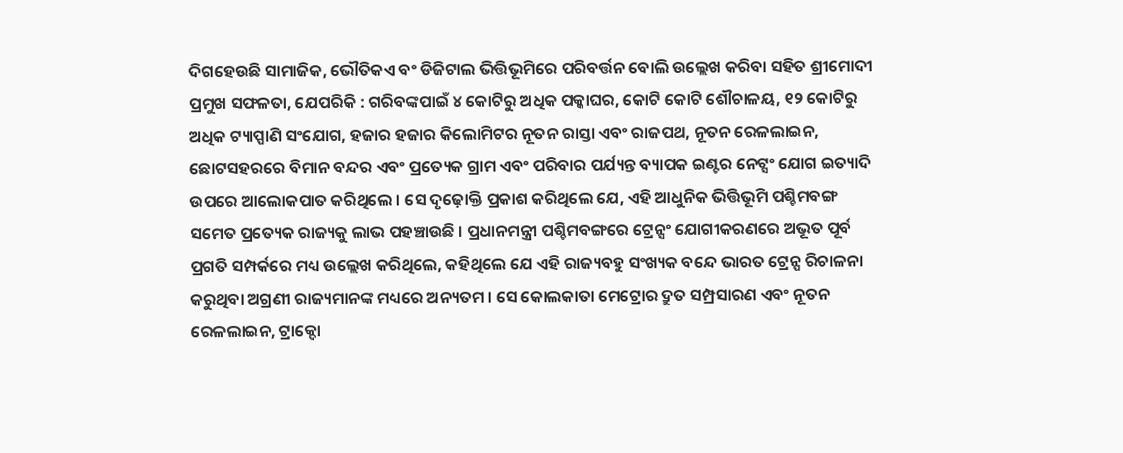ଦିଗହେଉଛି ସାମାଜିକ, ଭୌତିକଏ ବଂ ଡିଜିଟାଲ ଭିତ୍ତିଭୂମିରେ ପରିବର୍ତ୍ତନ ବୋଲି ଉଲ୍ଲେଖ କରିବା ସହିତ ଶ୍ରୀମୋଦୀ ପ୍ରମୁଖ ସଫଳତା, ଯେପରିକି : ଗରିବଙ୍କପାଇଁ ୪ କୋଟିରୁ ଅଧିକ ପକ୍କାଘର, କୋଟି କୋଟି ଶୌଚାଳୟ, ୧୨ କୋଟିରୁ ଅଧିକ ଟ୍ୟାପ୍ପାଣି ସଂଯୋଗ, ହଜାର ହଜାର କିଲୋମିଟର ନୂତନ ରାସ୍ତା ଏବଂ ରାଜପଥ, ନୂତନ ରେଳଲାଇନ, ଛୋଟସହରରେ ବିମାନ ବନ୍ଦର ଏବଂ ପ୍ରତ୍ୟେକ ଗ୍ରାମ ଏବଂ ପରିବାର ପର୍ଯ୍ୟନ୍ତ ବ୍ୟାପକ ଇଣ୍ଟର ନେଟ୍ସଂ ଯୋଗ ଇତ୍ୟାଦି ଉପରେ ଆଲୋକପାତ କରିଥିଲେ । ସେ ଦୃଢ଼ୋକ୍ତି ପ୍ରକାଶ କରିଥିଲେ ଯେ, ଏହି ଆଧୁନିକ ଭିତ୍ତିଭୂମି ପଶ୍ଚିମବଙ୍ଗ ସମେତ ପ୍ରତ୍ୟେକ ରାଜ୍ୟକୁ ଲାଭ ପହଞ୍ଚାଉଛି । ପ୍ରଧାନମନ୍ତ୍ରୀ ପଶ୍ଚିମବଙ୍ଗରେ ଟ୍ରେନ୍ସଂ ଯୋଗୀକରଣରେ ଅଭୂତ ପୂର୍ବ ପ୍ରଗତି ସମ୍ପର୍କରେ ମଧ୍ୟ ଉଲ୍ଲେଖ କରିଥିଲେ, କହିଥିଲେ ଯେ ଏହି ରାଜ୍ୟବହୁ ସଂଖ୍ୟକ ବନ୍ଦେ ଭାରତ ଟ୍ରେନ୍ପ ରିଚାଳନା କରୁଥିବା ଅଗ୍ରଣୀ ରାଜ୍ୟମାନଙ୍କ ମଧ୍ୟରେ ଅନ୍ୟତମ । ସେ କୋଲକାତା ମେଟ୍ରୋର ଦ୍ରୁତ ସମ୍ପ୍ରସାରଣ ଏବଂ ନୂତନ ରେଳଲାଇନ, ଟ୍ରାକ୍ଦୋ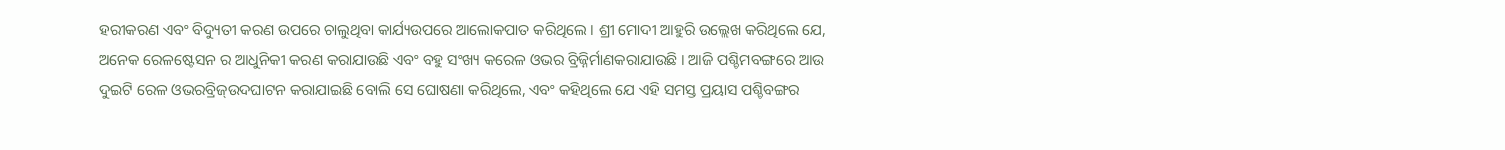ହରୀକରଣ ଏବଂ ବିଦ୍ୟୁତୀ କରଣ ଉପରେ ଚାଲୁଥିବା କାର୍ଯ୍ୟଉପରେ ଆଲୋକପାତ କରିଥିଲେ । ଶ୍ରୀ ମୋଦୀ ଆହୁରି ଉଲ୍ଲେଖ କରିଥିଲେ ଯେ, ଅନେକ ରେଳଷ୍ଟେସନ ର ଆଧୁନିକୀ କରଣ କରାଯାଉଛି ଏବଂ ବହୁ ସଂଖ୍ୟ କରେଳ ଓଭର ବ୍ରିଜ୍ନିର୍ମାଣକରାଯାଉଛି । ଆଜି ପଶ୍ଚିମବଙ୍ଗରେ ଆଉ ଦୁଇଟି ରେଳ ଓଭରବ୍ରିଜ୍ଉଦଘାଟନ କରାଯାଇଛି ବୋଲି ସେ ଘୋଷଣା କରିଥିଲେ, ଏବଂ କହିଥିଲେ ଯେ ଏହି ସମସ୍ତ ପ୍ରୟାସ ପଶ୍ଚିବଙ୍ଗର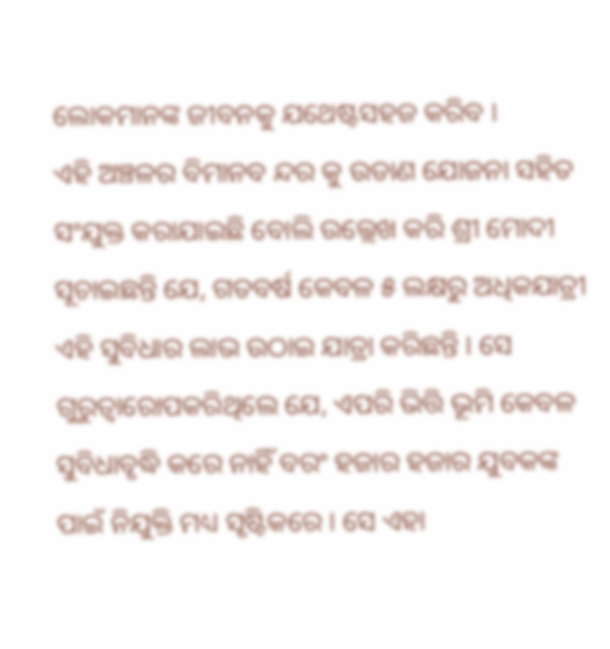ଲୋକମାନଙ୍କ ଜୀବନକୁ ଯଥେଷ୍ଟସହଜ କରିବ ।
ଏହି ଅଞ୍ଚଳର ବିମାନବ ନ୍ଦର କୁ ଉଡାଣ ଯୋଜନା ସହିତ ସଂଯୁକ୍ତ କରାଯାଇଛି ବୋଲି ଉଲ୍ଲେଖ କରି ଶ୍ରୀ ମୋଦୀ ସୂଚାଇଛନ୍ତି ଯେ, ଗତବର୍ଷ କେବଳ ୫ ଲକ୍ଷରୁ ଅଧିକଯାତ୍ରୀ ଏହି ସୁବିଧାର ଲାଭ ଉଠାଇ ଯାତ୍ରା କରିଛନ୍ତି । ସେ ଗୁରୁତ୍ୱାରୋପକରିଥିଲେ ଯେ, ଏପରି ଭିତ୍ତି ଭୂମି କେବଳ ସୁବିଧାବୃଦ୍ଧି କରେ ନାହିଁ ବରଂ ହଜାର ହଜାର ଯୁବକଙ୍କ ପାଇଁ ନିଯୁକ୍ତି ମଧ୍ୟ ସୃଷ୍ଟିକରେ । ସେ ଏହା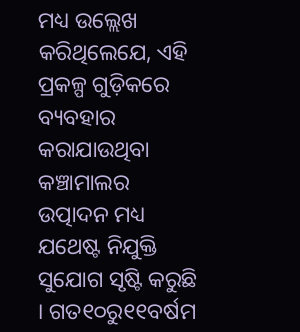ମଧ୍ୟ ଉଲ୍ଲେଖ କରିଥିଲେଯେ, ଏହି ପ୍ରକଳ୍ପ ଗୁଡ଼ିକରେ ବ୍ୟବହାର କରାଯାଉଥିବା କଞ୍ଚାମାଲର ଉତ୍ପାଦନ ମଧ୍ୟ ଯଥେଷ୍ଟ ନିଯୁକ୍ତି ସୁଯୋଗ ସୃଷ୍ଟି କରୁଛି । ଗତ୧୦ରୁ୧୧ବର୍ଷମ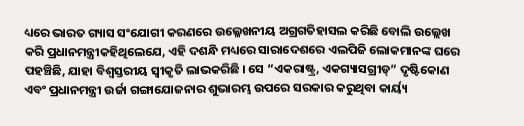ଧ୍ୟରେ ଭାରତ ଗ୍ୟାସ ସଂଯୋଗୀ କରଣରେ ଉଲ୍ଳେଖନୀୟ ଅଗ୍ରଗତିହାସଲ କରିଛି ବୋଲି ଉଲ୍ଲେଖ କରି ପ୍ରଧାନମନ୍ତ୍ରୀକହିଥିଲେଯେ, ଏହି ଦଶନ୍ଧି ମଧ୍ୟରେ ସାରାଦେଶରେ ଏଲପିଜି ଲୋକମାନଙ୍କ ଘରେ ପହଞ୍ଚିଛି, ଯାହା ବିଶ୍ୱସ୍ତରୀୟ ସ୍ୱୀକୃତି ଲାଭକରିଛି । ସେ “ଏକରାଷ୍ଟ୍ର, ଏକଗ୍ୟାସଗ୍ରୀଡ୍” ଦୃଷ୍ଟିକୋଣ ଏବଂ ପ୍ରଧାନମନ୍ତ୍ରୀ ଉର୍ଜା ଗଙ୍ଗାଯୋଜନାର ଶୁଭାରମ୍ଭ ଉପରେ ସରକାର କରୁଥିବା କାର୍ୟ୍ୟ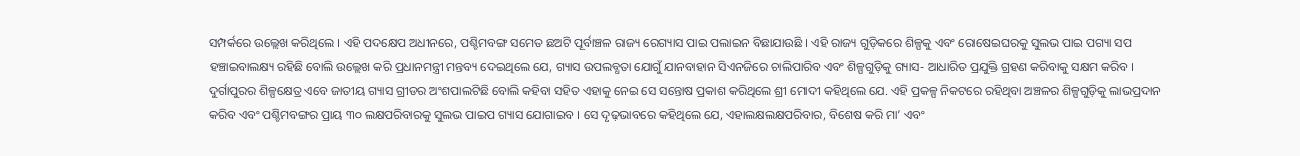ସମ୍ପର୍କରେ ଉଲ୍ଲେଖ କରିଥିଲେ । ଏହି ପଦକ୍ଷେପ ଅଧୀନରେ, ପଶ୍ଚିମବଙ୍ଗ ସମେତ ଛଅଟି ପୂର୍ବାଞ୍ଚଳ ରାଜ୍ୟ ରେଗ୍ୟାସ ପାଇ ପଲାଇନ ବିଛାଯାଉଛି । ଏହି ରାଜ୍ୟ ଗୁଡ଼ିକରେ ଶିଳ୍ପକୁ ଏବଂ ରୋଷେଇଘରକୁ ସୁଲଭ ପାଇ ପଗ୍ୟା ସପ ହଞ୍ଚାଇବାଲକ୍ଷ୍ୟ ରହିଛି ବୋଲି ଉଲ୍ଲେଖ କରି ପ୍ରଧାନମନ୍ତ୍ରୀ ମନ୍ତବ୍ୟ ଦେଇଥିଲେ ଯେ, ଗ୍ୟାସ ଉପଲବ୍ଧତା ଯୋଗୁଁ ଯାନବାହାନ ସିଏନଜିରେ ଚାଲିପାରିବ ଏବଂ ଶିଳ୍ପଗୁଡ଼ିକୁ ଗ୍ୟାସ- ଆଧାରିତ ପ୍ରଯୁକ୍ତି ଗ୍ରହଣ କରିବାକୁ ସକ୍ଷମ କରିବ । ଦୁର୍ଗାପୁରର ଶିଳ୍ପକ୍ଷେତ୍ର ଏବେ ଜାତୀୟ ଗ୍ୟାସ ଗ୍ରୀଡର ଅଂଶପାଲଟିଛି ବୋଲି କହିବା ସହିତ ଏହାକୁ ନେଇ ସେ ସନ୍ତୋଷ ପ୍ରକାଶ କରିଥିଲେ ଶ୍ରୀ ମୋଦୀ କହିଥିଲେ ଯେ. ଏହି ପ୍ରକଳ୍ପ ନିକଟରେ ରହିଥିବା ଅଞ୍ଚଳର ଶିଳ୍ପଗୁଡ଼ିକୁ ଲାଭପ୍ରଦାନ କରିବ ଏବଂ ପଶ୍ଚିମବଙ୍ଗର ପ୍ରାୟ ୩୦ ଲକ୍ଷପରିବାରକୁ ସୁଲଭ ପାଇପ ଗ୍ୟାସ ଯୋଗାଇବ । ସେ ଦୃଢ଼ଭାବରେ କହିଥିଲେ ଯେ, ଏହାଲକ୍ଷଲକ୍ଷପରିବାର, ବିଶେଷ କରି ମା’ ଏବଂ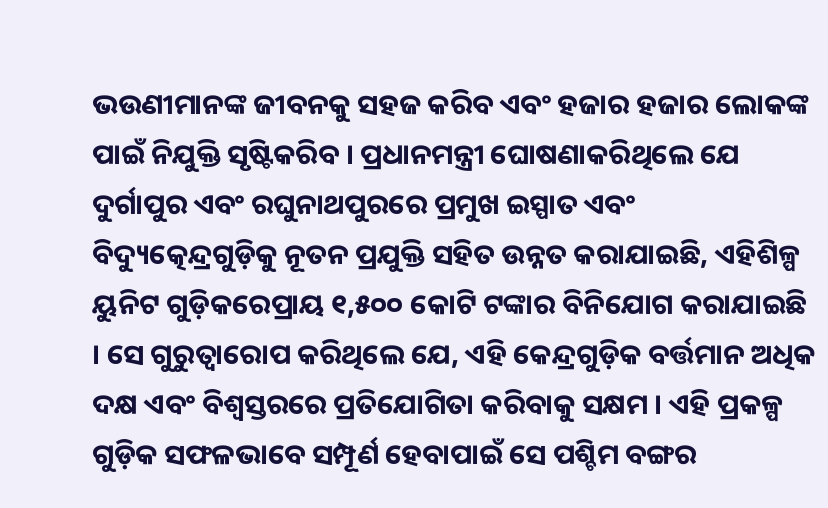ଭଉଣୀମାନଙ୍କ ଜୀବନକୁ ସହଜ କରିବ ଏବଂ ହଜାର ହଜାର ଲୋକଙ୍କ ପାଇଁ ନିଯୁକ୍ତି ସୃଷ୍ଟିକରିବ । ପ୍ରଧାନମନ୍ତ୍ରୀ ଘୋଷଣାକରିଥିଲେ ଯେ ଦୁର୍ଗାପୁର ଏବଂ ରଘୁନାଥପୁରରେ ପ୍ରମୁଖ ଇସ୍ପାତ ଏବଂ ବିଦ୍ୟୁତ୍କେନ୍ଦ୍ରଗୁଡ଼ିକୁ ନୂତନ ପ୍ରଯୁକ୍ତି ସହିତ ଉନ୍ନତ କରାଯାଇଛି, ଏହିଶିଳ୍ପ ୟୁନିଟ ଗୁଡ଼ିକରେପ୍ରାୟ ୧,୫୦୦ କୋଟି ଟଙ୍କାର ବିନିଯୋଗ କରାଯାଇଛି । ସେ ଗୁରୁତ୍ୱାରୋପ କରିଥିଲେ ଯେ, ଏହି କେନ୍ଦ୍ରଗୁଡ଼ିକ ବର୍ତ୍ତମାନ ଅଧିକ ଦକ୍ଷ ଏବଂ ବିଶ୍ୱସ୍ତରରେ ପ୍ରତିଯୋଗିତା କରିବାକୁ ସକ୍ଷମ । ଏହି ପ୍ରକଳ୍ପ ଗୁଡ଼ିକ ସଫଳଭାବେ ସମ୍ପୂର୍ଣ ହେବାପାଇଁ ସେ ପଶ୍ଚିମ ବଙ୍ଗର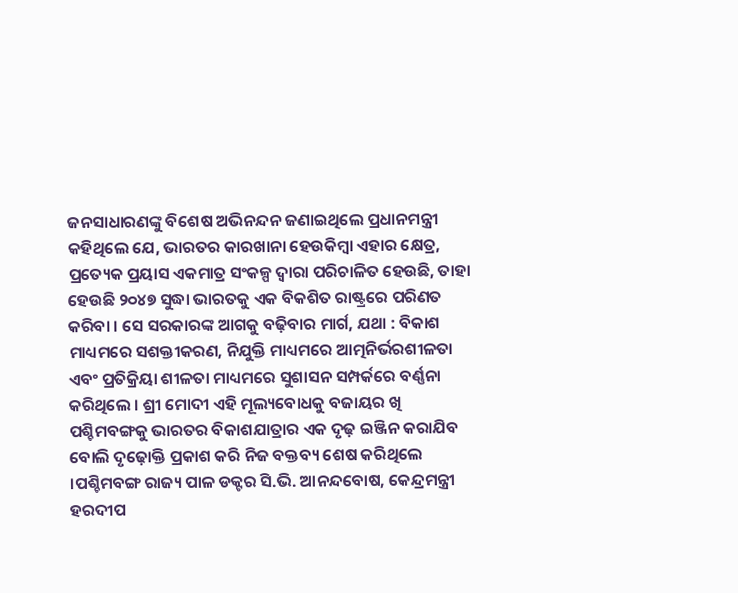ଜନସାଧାରଣଙ୍କୁ ବିଶେଷ ଅଭିନନ୍ଦନ ଜଣାଇଥିଲେ ପ୍ରଧାନମନ୍ତ୍ରୀ କହିଥିଲେ ଯେ, ଭାରତର କାରଖାନା ହେଉକିମ୍ବା ଏହାର କ୍ଷେତ୍ର, ପ୍ରତ୍ୟେକ ପ୍ରୟାସ ଏକମାତ୍ର ସଂକଳ୍ପ ଦ୍ୱାରା ପରିଚାଳିତ ହେଉଛି, ତାହା ହେଉଛି ୨୦୪୭ ସୁଦ୍ଧା ଭାରତକୁ ଏକ ବିକଶିତ ରାଷ୍ଟ୍ରରେ ପରିଣତ କରିବା । ସେ ସରକାରଙ୍କ ଆଗକୁ ବଢ଼ିବାର ମାର୍ଗ, ଯଥା : ବିକାଶ ମାଧ୍ୟମରେ ସଶକ୍ତୀକରଣ, ନିଯୁକ୍ତି ମାଧ୍ୟମରେ ଆତ୍ମନିର୍ଭରଶୀଳତା ଏବଂ ପ୍ରତିକ୍ରିୟା ଶୀଳତା ମାଧ୍ୟମରେ ସୁଶାସନ ସମ୍ପର୍କରେ ବର୍ଣ୍ଣନା କରିଥିଲେ । ଶ୍ରୀ ମୋଦୀ ଏହି ମୂଲ୍ୟବୋଧକୁ ବଜାୟର ଖି ପଶ୍ଚିମବଙ୍ଗକୁ ଭାରତର ବିକାଶଯାତ୍ରାର ଏକ ଦୃଢ଼ ଇଞ୍ଜିନ କରାଯିବ ବୋଲି ଦୃଢ଼ୋକ୍ତି ପ୍ରକାଶ କରି ନିଜ ବକ୍ତବ୍ୟ ଶେଷ କରିଥିଲେ ।ପଶ୍ଚିମବଙ୍ଗ ରାଜ୍ୟ ପାଳ ଡକ୍ଟର ସି.ଭି. ଆନନ୍ଦବୋଷ, କେନ୍ଦ୍ରମନ୍ତ୍ରୀ ହରଦୀପ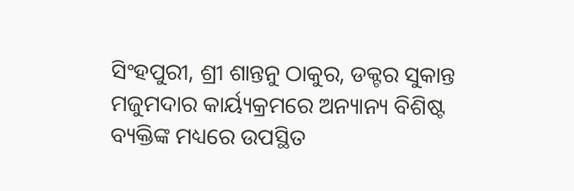ସିଂହପୁରୀ, ଶ୍ରୀ ଶାନ୍ତନୁ ଠାକୁର, ଡକ୍ଟର ସୁକାନ୍ତ ମଜୁମଦାର କାର୍ୟ୍ୟକ୍ରମରେ ଅନ୍ୟାନ୍ୟ ବିଶିଷ୍ଟ ବ୍ୟକ୍ତିଙ୍କ ମଧ୍ୟରେ ଉପସ୍ଥିତ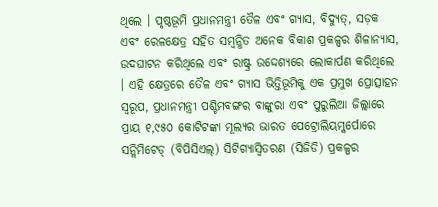ଥିଲେ । ପୃଷ୍ଠଭୂମି ପ୍ରଧାନମନ୍ତ୍ରୀ ତୈଳ ଏବଂ ଗ୍ୟାସ, ବିଦ୍ୟୁତ୍, ସଡ଼କ ଏବଂ ରେଳକ୍ଷେତ୍ର ସହିତ ସମ୍ଵନ୍ଧିତ ଅନେକ ବିକାଶ ପ୍ରକଳ୍ପର ଶିଳାନ୍ୟାସ, ଉଦଘାଟନ କରିଥିଲେ ଏବଂ ରାଷ୍ଟ୍ର ଉଦ୍ଦେଶ୍ୟରେ ଲୋକାର୍ପଣ କରିଥିଲେ । ଏହି କ୍ଷେତ୍ରରେ ତୈଳ ଏବଂ ଗ୍ୟାସ ଭିତ୍ତିଭୂମିକୁ ଏକ ପ୍ରମୁଖ ପ୍ରୋତ୍ସାହନ ସ୍ୱରୂପ, ପ୍ରଧାନମନ୍ତ୍ରୀ ପଶ୍ଚିମବଙ୍ଗର ବାଙ୍କୁରା ଏବଂ ପୁରୁଲିଆ ଜିଲ୍ଲାରେ ପ୍ରାୟ ୧,୯୫୦ କୋଟିଟଙ୍କା ମୂଲ୍ୟର ଭାରତ ପେଟ୍ରୋଲିୟମ୍କର୍ପୋରେ ସନ୍ଲିମିଟେଡ୍ (ବିପିସିଏଲ୍) ସିଟିଗ୍ୟାସ୍ବିତରଣ (ସିଜିଡି) ପ୍ରକଳ୍ପର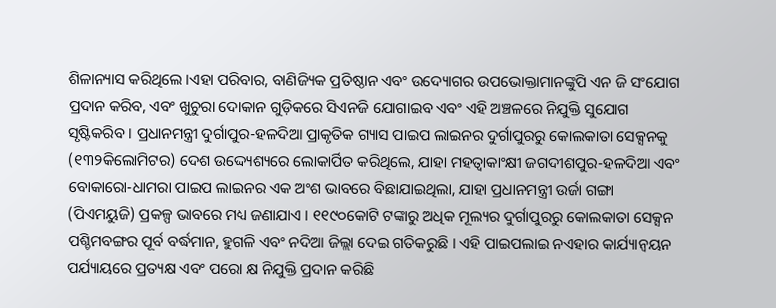ଶିଳାନ୍ୟାସ କରିଥିଲେ ।ଏହା ପରିବାର, ବାଣିଜ୍ୟିକ ପ୍ରତିଷ୍ଠାନ ଏବଂ ଉଦ୍ୟୋଗର ଉପଭୋକ୍ତାମାନଙ୍କୁପି ଏନ ଜି ସଂଯୋଗ ପ୍ରଦାନ କରିବ, ଏବଂ ଖୁଚୁରା ଦୋକାନ ଗୁଡ଼ିକରେ ସିଏନଜି ଯୋଗାଇବ ଏବଂ ଏହି ଅଞ୍ଚଳରେ ନିଯୁକ୍ତି ସୁଯୋଗ ସୃଷ୍ଟିକରିବ । ପ୍ରଧାନମନ୍ତ୍ରୀ ଦୁର୍ଗାପୁର-ହଳଦିଆ ପ୍ରାକୃତିକ ଗ୍ୟାସ ପାଇପ ଲାଇନର ଦୁର୍ଗାପୁରରୁ କୋଲକାତା ସେକ୍ସନକୁ (୧୩୨କିଲୋମିଟର) ଦେଶ ଉଦ୍ଦ୍ୟେଶ୍ୟରେ ଲୋକାର୍ପିତ କରିଥିଲେ, ଯାହା ମହତ୍ୱାକାଂକ୍ଷୀ ଜଗଦୀଶପୁର-ହଳଦିଆ ଏବଂ ବୋକାରୋ-ଧାମରା ପାଇପ ଲାଇନର ଏକ ଅଂଶ ଭାବରେ ବିଛାଯାଇଥିଲା, ଯାହା ପ୍ରଧାନମନ୍ତ୍ରୀ ଉର୍ଜା ଗଙ୍ଗା (ପିଏମୟୁଜି) ପ୍ରକଳ୍ପ ଭାବରେ ମଧ୍ୟ ଜଣାଯାଏ । ୧୧୯୦କୋଟି ଟଙ୍କାରୁ ଅଧିକ ମୂଲ୍ୟର ଦୁର୍ଗାପୁରରୁ କୋଲକାତା ସେକ୍ସନ ପଶ୍ଚିମବଙ୍ଗର ପୂର୍ବ ବର୍ଦ୍ଧମାନ, ହୁଗଳି ଏବଂ ନଦିଆ ଜିଲ୍ଲା ଦେଇ ଗତିକରୁଛି । ଏହି ପାଇପଲାଇ ନଏହାର କାର୍ଯ୍ୟାନ୍ୱୟନ ପର୍ଯ୍ୟାୟରେ ପ୍ରତ୍ୟକ୍ଷ ଏବଂ ପରୋ କ୍ଷ ନିଯୁକ୍ତି ପ୍ରଦାନ କରିଛି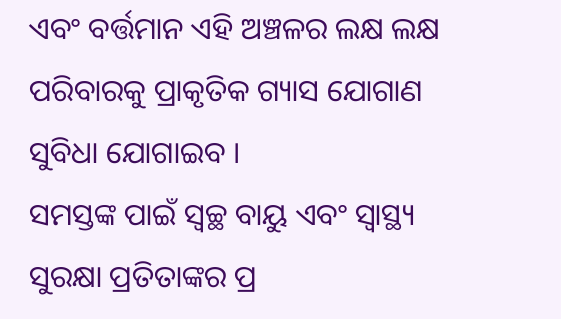ଏବଂ ବର୍ତ୍ତମାନ ଏହି ଅଞ୍ଚଳର ଲକ୍ଷ ଲକ୍ଷ ପରିବାରକୁ ପ୍ରାକୃତିକ ଗ୍ୟାସ ଯୋଗାଣ ସୁବିଧା ଯୋଗାଇବ ।
ସମସ୍ତଙ୍କ ପାଇଁ ସ୍ୱଚ୍ଛ ବାୟୁ ଏବଂ ସ୍ୱାସ୍ଥ୍ୟ ସୁରକ୍ଷା ପ୍ରତିତାଙ୍କର ପ୍ର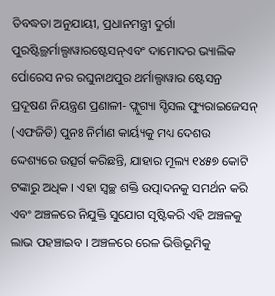ତିବଦ୍ଧତା ଅନୁଯାୟୀ, ପ୍ରଧାନମନ୍ତ୍ରୀ ଦୁର୍ଗା ପୁରଷ୍ଟିଲ୍ଥର୍ମାଲ୍ପାୱାରଷ୍ଟେସନ୍ଏବଂ ଦାମୋଦର ଭ୍ୟାଲିକ ର୍ପୋରେସ ନର ରଘୁନାଥପୁର ଥର୍ମାଲ୍ପାୱାର ଷ୍ଟେସନ୍ର ପ୍ରଦୂଷଣ ନିୟନ୍ତ୍ରଣ ପ୍ରଣାଳୀ- ଫ୍ଲୁଗ୍ୟା ସ୍ଡିସଲ ଫ୍ୟୁରାଇଜେସନ୍ (ଏଫଜିଡି) ପୁନଃ ନିର୍ମାଣ କାର୍ୟ୍ୟକୁ ମଧ୍ୟ ଦେଶଉ ଦ୍ଦେଶ୍ୟରେ ଉତ୍ସର୍ଗ କରିଛନ୍ତି, ଯାହାର ମୂଲ୍ୟ ୧୪୫୭ କୋଟି ଟଙ୍କାରୁ ଅଧିକ । ଏହା ସ୍ୱଚ୍ଛ ଶକ୍ତି ଉତ୍ପାଦନକୁ ସମର୍ଥନ କରି ଏବଂ ଅଞ୍ଚଳରେ ନିଯୁକ୍ତି ସୁଯୋଗ ସୃଷ୍ଟିକରି ଏହି ଅଞ୍ଚଳକୁ ଲାଭ ପହଞ୍ଚାଇବ । ଅଞ୍ଚଳରେ ରେଳ ଭିତ୍ତିଭୂମିକୁ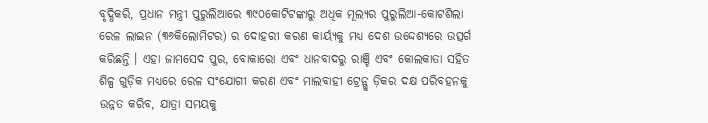ବୃଦ୍ଧିକରି, ପ୍ରଧାନ ମନ୍ତ୍ରୀ ପୁରୁଲିଆରେ ୩୯୦କୋଟିଟଙ୍କାରୁ ଅଧିକ ମୂଲ୍ୟର ପୁରୁଲିଆ-କୋଟଶିଲା ରେଳ ଲାଇନ (୩୬କିଲୋମିଟର) ର ଦୋହରୀ କରଣ କାର୍ୟ୍ୟକୁ ମଧ୍ୟ ଦେଶ ଉଦ୍ଦେଶ୍ୟରେ ଉତ୍ସର୍ଗ କରିଛନ୍ତି । ଏହା ଜାମସେଦ ପୁର, ବୋକାରୋ ଏବଂ ଧାନବାଦରୁ ରାଞ୍ଚି ଏବଂ କୋଲକାତା ସହିତ ଶିଳ୍ପ ଗୁଡ଼ିକ ମଧ୍ୟରେ ରେଳ ସଂଯୋଗୀ କରଣ ଏବଂ ମାଲବାହୀ ଟ୍ରେନ୍ଗୁ ଡ଼ିକର ଦକ୍ଷ ପରିବହନକୁ ଉନ୍ନତ କରିବ, ଯାତ୍ରା ସମୟକୁ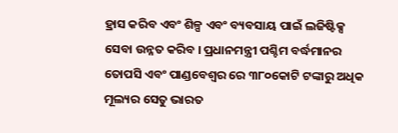ହ୍ରାସ କରିବ ଏବଂ ଶିଳ୍ପ ଏବଂ ବ୍ୟବସାୟ ପାଇଁ ଲଜିଷ୍ଟିକ୍ସ ସେବା ଉନ୍ନତ କରିବ । ପ୍ରଧାନମନ୍ତ୍ରୀ ପଶ୍ଚିମ ବର୍ଦ୍ଧମାନର ତୋପସି ଏବଂ ପାଣ୍ଡବେଶ୍ୱର ରେ ୩୮୦କୋଟି ଟଙ୍କାରୁ ଅଧିକ ମୂଲ୍ୟର ସେତୁ ଭାରତ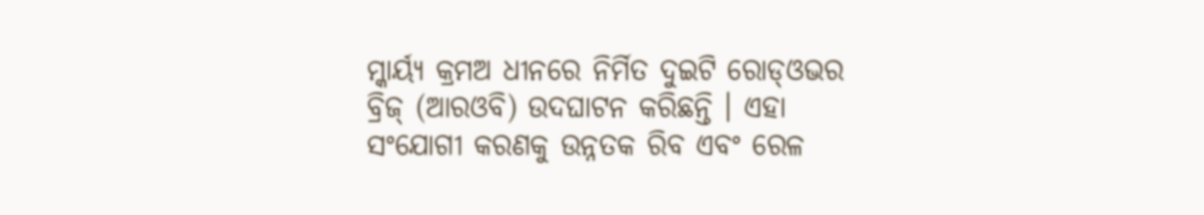ମ୍କାର୍ୟ୍ୟ କ୍ରମଅ ଧୀନରେ ନିର୍ମିତ ଦୁଇଟି ରୋଡ୍ଓଭର ବ୍ରିଜ୍ (ଆରଓବି) ଉଦଘାଟନ କରିଛନ୍ତି । ଏହା ସଂଯୋଗୀ କରଣକୁ ଉନ୍ନତକ ରିବ ଏବଂ ରେଳ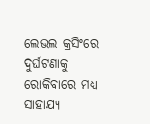ଲେଭଲ କ୍ରସିଂରେ ଦୁର୍ଘଟଣାକୁ ରୋକିବାରେ ମଧ୍ୟ ସାହାଯ୍ୟ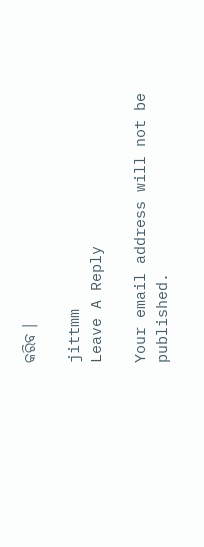କରିବ ।

jittmm
Leave A Reply

Your email address will not be published.